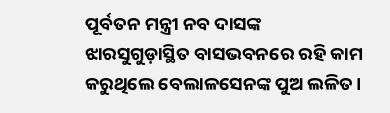ପୂର୍ବତନ ମନ୍ତ୍ରୀ ନବ ଦାସଙ୍କ ଝାରସୁଗୁଡ଼ାସ୍ଥିତ ବାସଭବନରେ ରହି କାମ କରୁଥିଲେ ବେଲାଳସେନଙ୍କ ପୁଅ ଲଳିତ।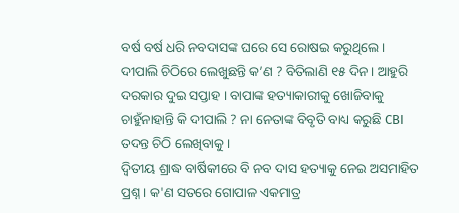ବର୍ଷ ବର୍ଷ ଧରି ନବଦାସଙ୍କ ଘରେ ସେ ରୋଷଇ କରୁଥିଲେ।
ଦୀପାଲି ଚିଠିରେ ଲେଖୁଛନ୍ତି କ’ଣ ? ବିତିଲାଣି ୧୫ ଦିନ । ଆହୁରି ଦରକାର ଦୁଇ ସପ୍ତାହ । ବାପାଙ୍କ ହତ୍ୟାକାରୀକୁ ଖୋଜିବାକୁ ଚାହୁଁନାହାନ୍ତି କି ଦୀପାଲି ? ନା ନେତାଙ୍କ ବିବୃତି ବାଧ୍ୟ କରୁଛି CBI ତଦନ୍ତ ଚିଠି ଲେଖିବାକୁ ।
ଦ୍ବିତୀୟ ଶ୍ରାଦ୍ଧ ବାର୍ଷିକୀରେ ବି ନବ ଦାସ ହତ୍ୟାକୁ ନେଇ ଅସମାହିତ ପ୍ରଶ୍ନ । କ'ଣ ସତରେ ଗୋପାଳ ଏକମାତ୍ର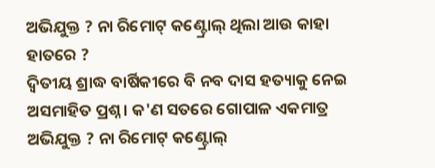ଅଭିଯୁକ୍ତ ? ନା ରିମୋଟ୍ କଣ୍ଟ୍ରୋଲ୍ ଥିଲା ଆଉ କାହା ହାତରେ ?
ଦ୍ବିତୀୟ ଶ୍ରାଦ୍ଧ ବାର୍ଷିକୀରେ ବି ନବ ଦାସ ହତ୍ୟାକୁ ନେଇ ଅସମାହିତ ପ୍ରଶ୍ନ । କ'ଣ ସତରେ ଗୋପାଳ ଏକମାତ୍ର ଅଭିଯୁକ୍ତ ? ନା ରିମୋଟ୍ କଣ୍ଟ୍ରୋଲ୍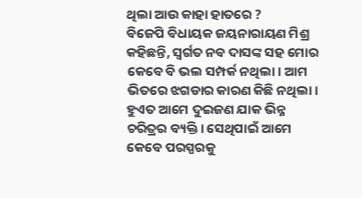ଥିଲା ଆଉ କାହା ହାତରେ ?
ବିଜେପି ବିଧାୟକ ଜୟନାରାୟଣ ମିଶ୍ର କହିଛନ୍ତି, ସ୍ୱର୍ଗତ ନବ ଦାସଙ୍କ ସହ ମୋର କେବେ ବି ଭଲ ସମ୍ପର୍କ ନଥିଲା। ଆମ ଭିତରେ ଝଗଡାର କାରଣ କିଛି ନଥିଲା। ହୁଏତ ଆମେ ଦୁଇଜଣ ଯାକ ଭିନ୍ନ ଚରିତ୍ରର ବ୍ୟକ୍ତି। ସେଥିପାଇଁ ଆମେ କେବେ ପରସ୍ପରକୁ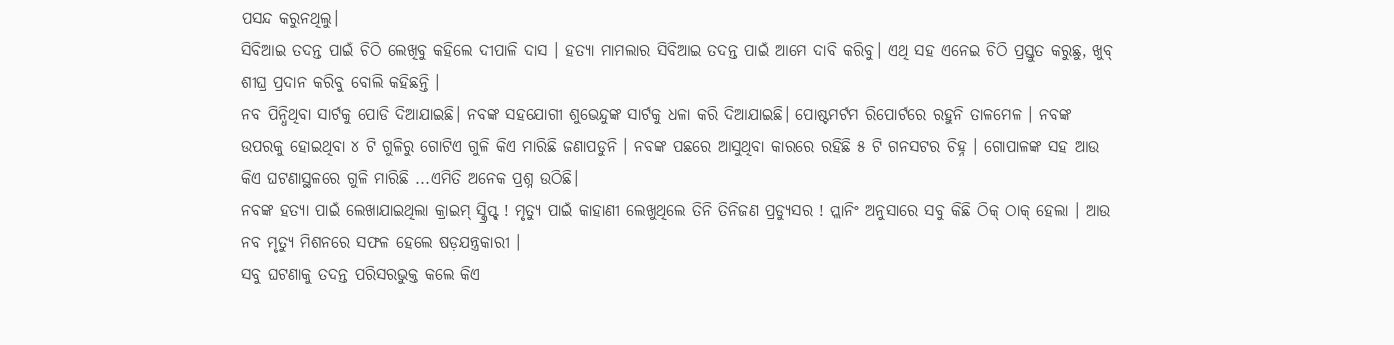ପସନ୍ଦ କରୁନଥିଲୁ।
ସିବିଆଇ ତଦନ୍ତ ପାଇଁ ଚିଠି ଲେଖିବୁ କହିଲେ ଦୀପାଳି ଦାସ । ହତ୍ୟା ମାମଲାର ସିବିଆଇ ତଦନ୍ତ ପାଇଁ ଆମେ ଦାବି କରିବୁ। ଏଥି ସହ ଏନେଇ ଚିଠି ପ୍ରସ୍ତୁତ କରୁଛୁ, ଖୁବ୍ ଶୀଘ୍ର ପ୍ରଦାନ କରିବୁ ବୋଲି କହିଛନ୍ତି ।
ନବ ପିନ୍ଧିଥିବା ସାର୍ଟକୁ ପୋଡି ଦିଆଯାଇଛି। ନବଙ୍କ ସହଯୋଗୀ ଶୁଭେନ୍ଦୁଙ୍କ ସାର୍ଟକୁ ଧଳା କରି ଦିଆଯାଇଛି। ପୋଷ୍ଟମର୍ଟମ ରିପୋର୍ଟରେ ରହୁନି ତାଳମେଳ । ନବଙ୍କ ଉପରକୁ ହୋଇଥିବା ୪ ଟି ଗୁଳିରୁ ଗୋଟିଏ ଗୁଳି କିଏ ମାରିଛି ଜଣାପଡୁନି । ନବଙ୍କ ପଛରେ ଆସୁଥିବା କାରରେ ରହିଛି ୫ ଟି ଗନସଟର ଚିହ୍ନ । ଗୋପାଳଙ୍କ ସହ ଆଉ କିଏ ଘଟଣାସ୍ଥଳରେ ଗୁଳି ମାରିଛି ...ଏମିତି ଅନେକ ପ୍ରଶ୍ନ ଉଠିଛି।
ନବଙ୍କ ହତ୍ୟା ପାଇଁ ଲେଖାଯାଇଥିଲା କ୍ରାଇମ୍ ସ୍କ୍ରିପ୍ଟ୍ ! ମୃତ୍ୟୁ ପାଇଁ କାହାଣୀ ଲେଖୁଥିଲେ ତିନି ତିନିଜଣ ପ୍ରଡ୍ୟୁସର ! ପ୍ଲାନିଂ ଅନୁସାରେ ସବୁ କିଛି ଠିକ୍ ଠାକ୍ ହେଲା । ଆଉ ନବ ମୃତ୍ୟୁ ମିଶନରେ ସଫଳ ହେଲେ ଷଡ଼ଯନ୍ତ୍ରକାରୀ ।
ସବୁ ଘଟଣାକୁ ତଦନ୍ତ ପରିସରଭୁକ୍ତ କଲେ କିଏ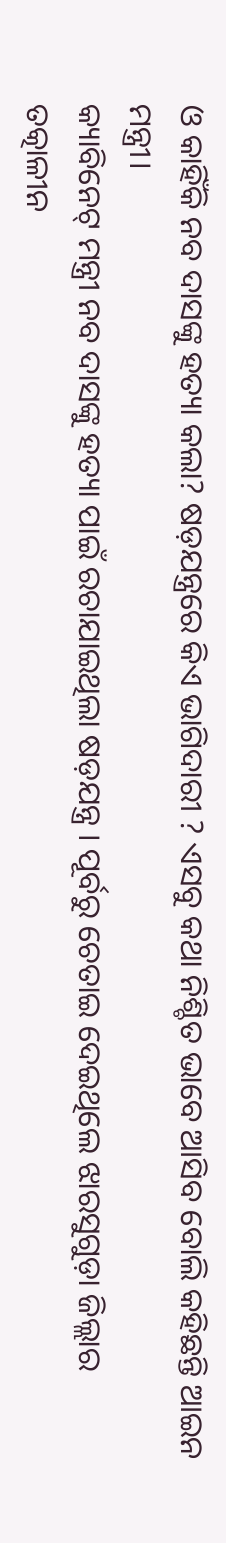ଓ କାହିଁକି ନବ ଦାସଙ୍କୁ ହତ୍ୟା କଲା? ଷଡ଼ଯନ୍ତ୍ରରେ କିଏ ଭାଗିଦାରୀ ? ଏସବୁ କଥା ନିଶ୍ଚିତ ଭାବେ ଆସିବ ବୋଲି କହିଛନ୍ତି ଆଇନ ମନ୍ତ୍ରୀ।
କ୍ୟାବିନେଟ୍ ମନ୍ତ୍ରୀ ନବ ଦାସଙ୍କୁ ହତ୍ୟା ପାଇଁ ରଚାଯାଇଥିଲା ଷଡ଼ଯନ୍ତ୍ର । ପୂର୍ବରୁ ଚେତାଇ ଦେଇଥିଲେ ଝାରସୁଗୁଡ଼ା ଜିଲ୍ଲାର ତତ୍କାଳୀନ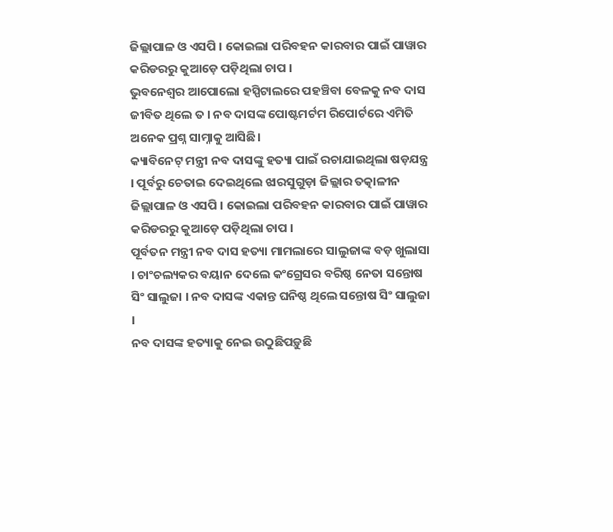ଜିଲ୍ଲାପାଳ ଓ ଏସପି । କୋଇଲା ପରିବହନ କାରବାର ପାଇଁ ପାୱାର କରିଡରରୁ କୁଆଡ଼େ ପଡ଼ିଥିଲା ଚାପ ।
ଭୁବନେଶ୍ବର ଆପୋଲୋ ହସ୍ପିଟାଲରେ ପହଞ୍ଚିବା ବେଳକୁ ନବ ଦାସ ଜୀବିତ ଥିଲେ ତ । ନବ ଦାସଙ୍କ ପୋଷ୍ଟମର୍ଟମ ରିପୋର୍ଟରେ ଏମିତି ଅନେକ ପ୍ରଶ୍ନ ସାମ୍ନାକୁ ଆସିଛି।
କ୍ୟାବିନେଟ୍ ମନ୍ତ୍ରୀ ନବ ଦାସଙ୍କୁ ହତ୍ୟା ପାଇଁ ରଚାଯାଇଥିଲା ଷଡ଼ଯନ୍ତ୍ର । ପୂର୍ବରୁ ଚେତାଇ ଦେଇଥିଲେ ଝାରସୁଗୁଡ଼ା ଜିଲ୍ଲାର ତତ୍କାଳୀନ ଜିଲ୍ଲାପାଳ ଓ ଏସପି । କୋଇଲା ପରିବହନ କାରବାର ପାଇଁ ପାୱାର କରିଡରରୁ କୁଆଡ଼େ ପଡ଼ିଥିଲା ଚାପ ।
ପୂର୍ବତନ ମନ୍ତ୍ରୀ ନବ ଦାସ ହତ୍ୟା ମାମଲାରେ ସାଲୁଜାଙ୍କ ବଡ଼ ଖୁଲାସା । ଚାଂଚଲ୍ୟକର ବୟାନ ଦେଲେ କଂଗ୍ରେସର ବରିଷ୍ଠ ନେତା ସନ୍ତୋଷ ସିଂ ସାଲୁଜା । ନବ ଦାସଙ୍କ ଏକାନ୍ତ ଘନିଷ୍ଠ ଥିଲେ ସନ୍ତୋଷ ସିଂ ସାଲୁଜା ।
ନବ ଦାସଙ୍କ ହତ୍ୟାକୁ ନେଇ ଉଠୁଛିପଡ଼ୁଛି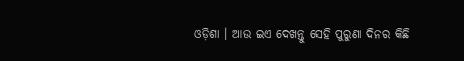ଓଡ଼ିଶା । ଆଉ ଇଏ ଦେଖନ୍ତୁ ସେହି ପୁରୁଣା ଦିନର କିଛି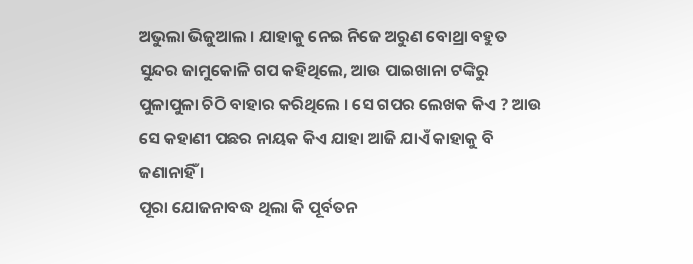ଅଭୁଲା ଭିଜୁଆଲ । ଯାହାକୁ ନେଇ ନିଜେ ଅରୁଣ ବୋଥ୍ରା ବହୁତ ସୁନ୍ଦର ଜାମୁକୋଳି ଗପ କହିଥିଲେ, ଆଉ ପାଇଖାନା ଟଙ୍କିରୁ ପୁଳାପୁଳା ଚିଠି ବାହାର କରିଥିଲେ । ସେ ଗପର ଲେଖକ କିଏ ? ଆଉ ସେ କହାଣୀ ପଛର ନାୟକ କିଏ ଯାହା ଆଜି ଯାଏଁ କାହାକୁ ବି ଜଣାନାହିଁ ।
ପୂରା ଯୋଜନାବଦ୍ଧ ଥିଲା କି ପୂର୍ବତନ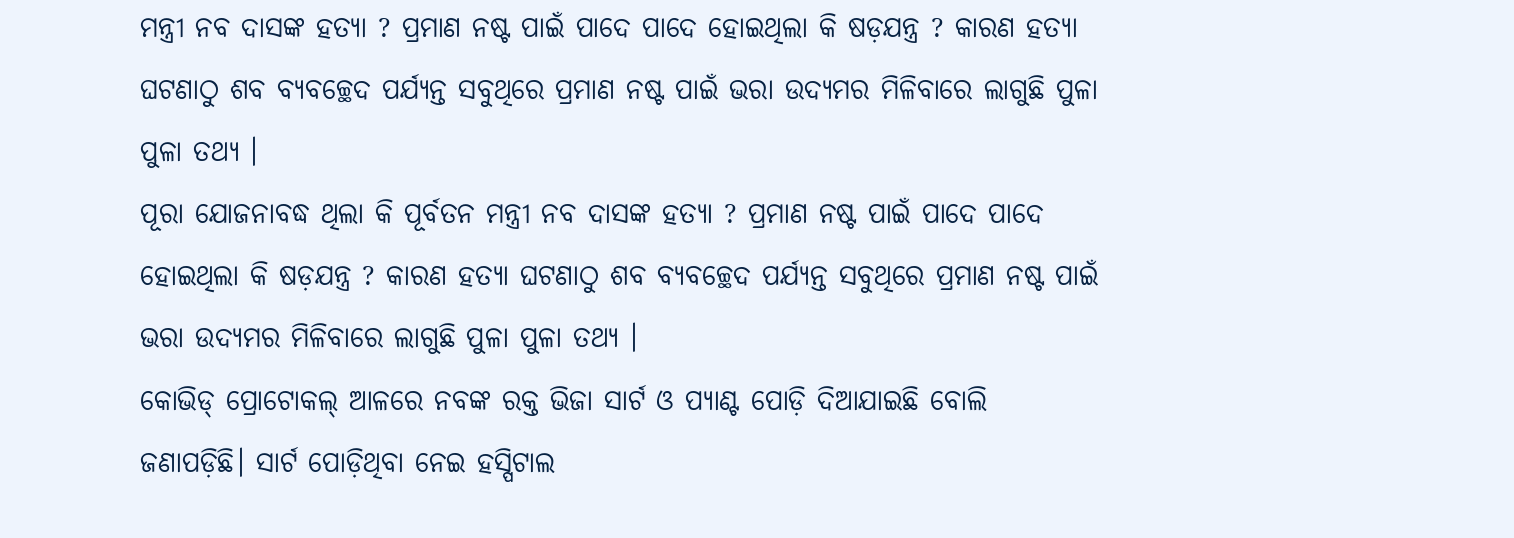ମନ୍ତ୍ରୀ ନବ ଦାସଙ୍କ ହତ୍ୟା ? ପ୍ରମାଣ ନଷ୍ଟ ପାଇଁ ପାଦେ ପାଦେ ହୋଇଥିଲା କି ଷଡ଼ଯନ୍ତ୍ର ? କାରଣ ହତ୍ୟା ଘଟଣାଠୁ ଶବ ବ୍ୟବଚ୍ଛେଦ ପର୍ଯ୍ୟନ୍ତ ସବୁଥିରେ ପ୍ରମାଣ ନଷ୍ଟ ପାଇଁ ଭରା ଉଦ୍ୟମର ମିଳିବାରେ ଲାଗୁଛି ପୁଳା ପୁଳା ତଥ୍ୟ ।
ପୂରା ଯୋଜନାବଦ୍ଧ ଥିଲା କି ପୂର୍ବତନ ମନ୍ତ୍ରୀ ନବ ଦାସଙ୍କ ହତ୍ୟା ? ପ୍ରମାଣ ନଷ୍ଟ ପାଇଁ ପାଦେ ପାଦେ ହୋଇଥିଲା କି ଷଡ଼ଯନ୍ତ୍ର ? କାରଣ ହତ୍ୟା ଘଟଣାଠୁ ଶବ ବ୍ୟବଚ୍ଛେଦ ପର୍ଯ୍ୟନ୍ତ ସବୁଥିରେ ପ୍ରମାଣ ନଷ୍ଟ ପାଇଁ ଭରା ଉଦ୍ୟମର ମିଳିବାରେ ଲାଗୁଛି ପୁଳା ପୁଳା ତଥ୍ୟ ।
କୋଭିଡ୍ ପ୍ରୋଟୋକଲ୍ ଆଳରେ ନବଙ୍କ ରକ୍ତ ଭିଜା ସାର୍ଟ ଓ ପ୍ୟାଣ୍ଟ ପୋଡ଼ି ଦିଆଯାଇଛି ବୋଲି ଜଣାପଡ଼ିଛି। ସାର୍ଟ ପୋଡ଼ିଥିବା ନେଇ ହସ୍ପିଟାଲ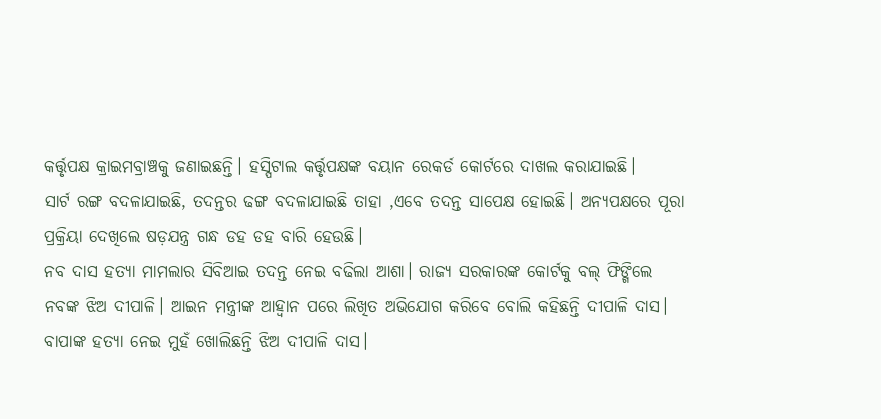କର୍ତ୍ତୃପକ୍ଷ କ୍ରାଇମବ୍ରାଞ୍ଚକୁ ଜଣାଇଛନ୍ତି। ହସ୍ପିଟାଲ କର୍ତ୍ତୃପକ୍ଷଙ୍କ ବୟାନ ରେକର୍ଡ କୋର୍ଟରେ ଦାଖଲ କରାଯାଇଛି।
ସାର୍ଟ ରଙ୍ଗ ବଦଳାଯାଇଛି, ତଦନ୍ତର ଢଙ୍ଗ ବଦଳାଯାଇଛି ତାହା ,ଏବେ ତଦନ୍ତ ସାପେକ୍ଷ ହୋଇଛି। ଅନ୍ୟପକ୍ଷରେ ପୂରା ପ୍ରକ୍ରିୟା ଦେଖିଲେ ଷଡ଼ଯନ୍ତ୍ର ଗନ୍ଧ ଡହ ଡହ ବାରି ହେଉଛି।
ନବ ଦାସ ହତ୍ୟା ମାମଲାର ସିବିଆଇ ତଦନ୍ତ ନେଇ ବଢିଲା ଆଶା। ରାଜ୍ୟ ସରକାରଙ୍କ କୋର୍ଟକୁ ବଲ୍ ଫିଙ୍ଗିଲେ ନବଙ୍କ ଝିଅ ଦୀପାଳି। ଆଇନ ମନ୍ତ୍ରୀଙ୍କ ଆହ୍ୱାନ ପରେ ଲିଖିତ ଅଭିଯୋଗ କରିବେ ବୋଲି କହିଛନ୍ତି ଦୀପାଳି ଦାସ।
ବାପାଙ୍କ ହତ୍ୟା ନେଇ ମୁହଁ ଖୋଲିଛନ୍ତି ଝିଅ ଦୀପାଳି ଦାସ।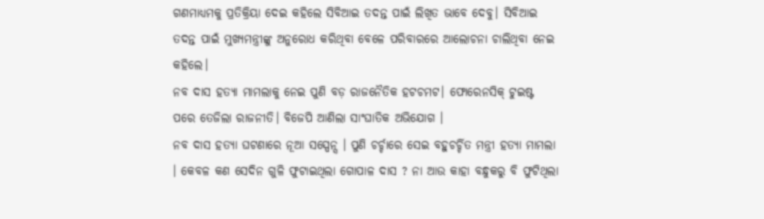ଗଣମାଧ୍ୟମକୁ ପ୍ରତିକ୍ରିୟା ଦେଇ କହିଲେ ସିବିଆଇ ତଦନ୍ତ ପାଇଁ ଲିଖିତ ଭାବେ ଦେବୁ। ସିବିଆଇ ତଦନ୍ତ ପାଇଁ ମୁଖ୍ୟମନ୍ତ୍ରୀଙ୍କୁ ଅନୁରୋଧ କରିଥିବା ବେଳେ ପରିବାରରେ ଆଲୋଚନା ଚାଲିଥିବା ନେଇ କହିଲେ।
ନବ ଦାସ ହତ୍ୟା ମାମଲାକୁ ନେଇ ପୁଣି ବଡ଼ ରାଜନୈତିକ ହଟଚମଟ। ଫୋରେନସିକ୍ ଟୁଇଷ୍ଟ ପରେ ତେଜିଲା ରାଜନୀତି। ବିଜେପି ଆଣିଲା ସାଂଘାତିକ ଅଭିଯୋଗ ।
ନବ ଦାସ ହତ୍ୟା ଘଟଣାରେ ନୂଆ ସସ୍ପେନ୍ସ । ପୁଣି ଚର୍ଚ୍ଚାରେ ସେଇ ବହୁଚର୍ଚ୍ଚିତ ମନ୍ତ୍ରୀ ହତ୍ୟା ମାମଲା । କେବଳ କଣ ସେଦିନ ଗୁଳି ଫୁଟାଇଥିଲା ଗୋପାଳ ଦାସ ? ନା ଆଉ କାହା ବନ୍ଧୁକରୁ ବି ଫୁଟିଥିଲା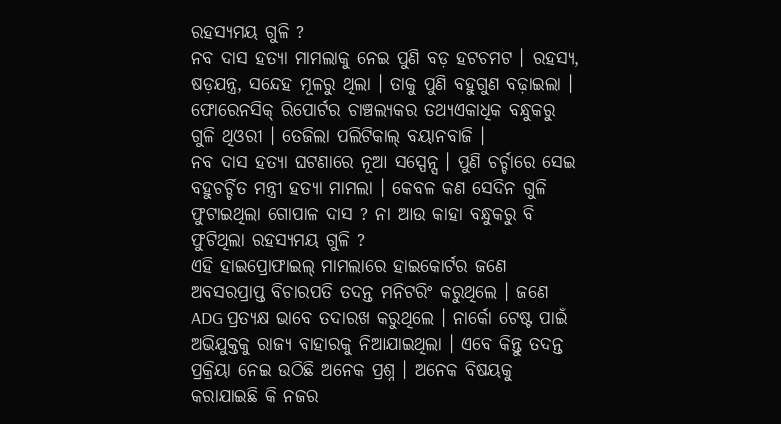ରହସ୍ୟମୟ ଗୁଳି ?
ନବ ଦାସ ହତ୍ୟା ମାମଲାକୁ ନେଇ ପୁଣି ବଡ଼ ହଟଚମଟ । ରହସ୍ୟ, ଷଡ଼ଯନ୍ତ୍ର, ସନ୍ଦେହ ମୂଳରୁ ଥିଲା । ତାକୁ ପୁଣି ବହୁଗୁଣ ବଢ଼ାଇଲା । ଫୋରେନସିକ୍ ରିପୋର୍ଟର ଚାଞ୍ଚଲ୍ୟକର ତଥ୍ୟଏକାଧିକ ବନ୍ଧୁକରୁ ଗୁଳି ଥିଓରୀ । ତେଜିଲା ପଲିଟିକାଲ୍ ବୟାନବାଜି ।
ନବ ଦାସ ହତ୍ୟା ଘଟଣାରେ ନୂଆ ସସ୍ପେନ୍ସ । ପୁଣି ଚର୍ଚ୍ଚାରେ ସେଇ ବହୁଚର୍ଚ୍ଚିତ ମନ୍ତ୍ରୀ ହତ୍ୟା ମାମଲା । କେବଳ କଣ ସେଦିନ ଗୁଳି ଫୁଟାଇଥିଲା ଗୋପାଳ ଦାସ ? ନା ଆଉ କାହା ବନ୍ଧୁକରୁ ବି ଫୁଟିଥିଲା ରହସ୍ୟମୟ ଗୁଳି ?
ଏହି ହାଇପ୍ରୋଫାଇଲ୍ ମାମଲାରେ ହାଇକୋର୍ଟର ଜଣେ ଅବସରପ୍ରାପ୍ତ ବିଚାରପତି ତଦନ୍ତ ମନିଟରିଂ କରୁଥିଲେ । ଜଣେ ADG ପ୍ରତ୍ୟକ୍ଷ ଭାବେ ତଦାରଖ କରୁଥିଲେ । ନାର୍କୋ ଟେଷ୍ଟ ପାଇଁ ଅଭିଯୁକ୍ତକୁ ରାଜ୍ୟ ବାହାରକୁ ନିଆଯାଇଥିଲା । ଏବେ କିନ୍ତୁ ତଦନ୍ତ ପ୍ରକ୍ରିୟା ନେଇ ଉଠିଛି ଅନେକ ପ୍ରଶ୍ନ । ଅନେକ ବିଷୟକୁ କରାଯାଇଛି କି ନଜର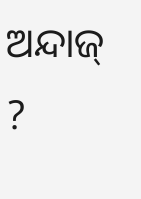ଅନ୍ଦାଜ୍ ?